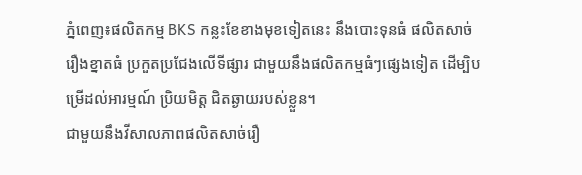ភ្នំពេញ៖ផលិតកម្ម BKS កន្លះខែខាងមុខទៀតនេះ នឹងបោះទុនធំ ផលិតសាច់រឿងខ្នាតធំ ប្រកួតប្រជែងលើទីផ្សារ ជាមួយនឹងផលិតកម្មធំៗផ្សេងទៀត ដើម្បិបម្រើដល់អារម្មណ៍ ប្រិយមិត្ត ជិតឆ្ងាយរបស់ខ្លួន។
ជាមួយនឹងវីសាលភាពផលិតសាច់រឿ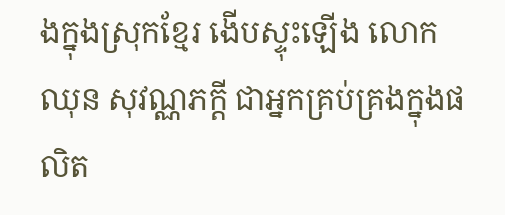ងក្នុងស្រុកខ្មែរ ងើបស្ទុះឡើង លោក ឈុន សុវណ្ណភក្តី ជាអ្នកគ្រប់គ្រងក្នុងផលិត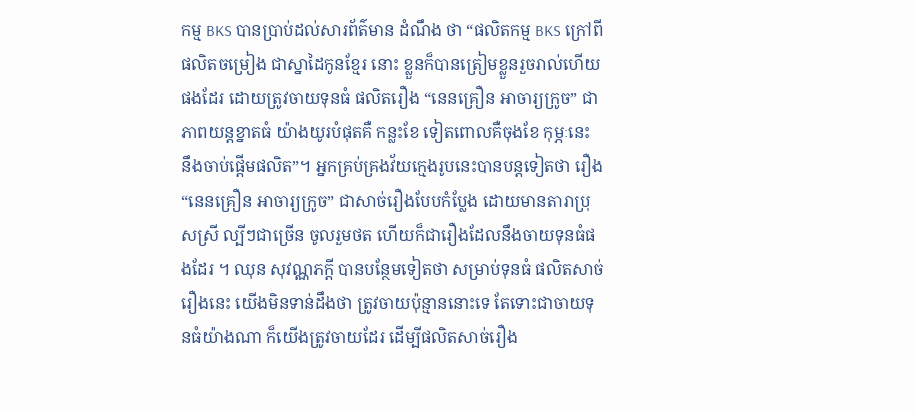កម្ម BKS បានប្រាប់ដល់សារព័ត៌មាន ដំណឹង ថា “ផលិតកម្ម BKS ក្រៅពីផលិតចម្រៀង ជាស្នាដៃកូនខ្មែរ នោះ ខ្លួនក៏បានត្រៀមខ្លួនរួចរាល់ហើយផងដែរ ដោយត្រូវចាយទុនធំ ផលិតរឿង “នេនគ្រឿន អាចារ្យក្រូច” ជាភាពយន្តខ្នាតធំ យ៉ាងយូរបំផុតគឺ កន្លះខែ ទៀតពោលគឺចុងខែ កុម្ភៈនេះ នឹងចាប់ផ្តើមផលិត”។ អ្នកគ្រប់គ្រងវ័យក្មេងរូបនេះបានបន្តទៀតថា រឿង “នេនគ្រឿន អាចារ្យក្រូច” ជាសាច់រឿងបែបកំប្លែង ដោយមានតារាប្រុសស្រី ល្បីៗជាច្រើន ចូលរួមថត ហើយក៏ជារឿងដែលនឹងចាយទុនធំផងដែរ ។ ឈុន សុវណ្ណភក្តី បានបន្ថែមទៀតថា សម្រាប់ទុនធំ ផលិតសាច់រឿងនេះ យើងមិនទាន់ដឹងថា ត្រូវចាយប៉ុន្មាននោះទេ តែទោះជាចាយទុនធំយ៉ាងណា ក៏យើងត្រូវចាយដែរ ដើម្បីផលិតសាច់រឿង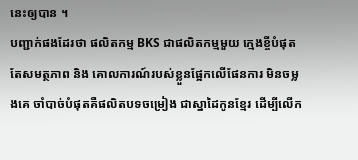នេះឲ្យបាន ។
បញ្ជាក់ផងដែរថា ផលិតកម្ម BKS ជាផលិតកម្មមួយ ក្មេងខ្ចីបំផុត តែសមត្ថភាព និង គោលការណ៍របស់ខ្លួនផ្អែកលើផែនការ មិនចម្លងគេ ចាំបាច់បំផុតគឺផលិតបទចម្រៀង ជាស្នាដៃកូនខ្មែរ ដើម្បីលើក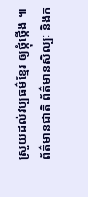ស្រួយដល់វប្បធម៌ខ្មែរ ឲ្យថ្កុំថ្កើង ៕
ព័ត៌មានជាតិ ព័ត៌មានសិល្បៈ និងក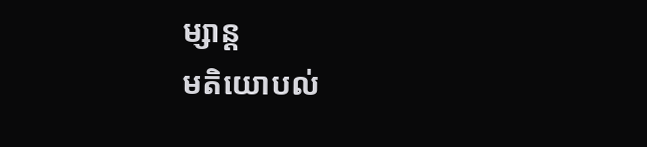ម្សាន្ត
មតិយោបល់